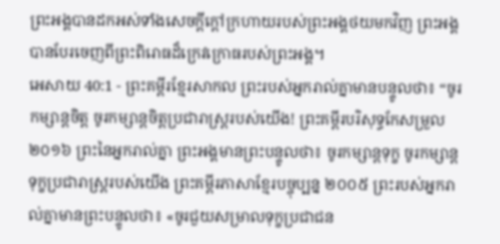ព្រះអង្គបានដកអស់ទាំងសេចក្ដីក្ដៅក្រហាយរបស់ព្រះអង្គថយមកវិញ ព្រះអង្គបានបែរចេញពីព្រះពិរោធដ៏ក្រេវក្រោធរបស់ព្រះអង្គ។
អេសាយ 40:1 - ព្រះគម្ពីរខ្មែរសាកល ព្រះរបស់អ្នករាល់គ្នាមានបន្ទូលថា៖ “ចូរកម្សាន្តចិត្ត ចូរកម្សាន្តចិត្តប្រជារាស្ត្ររបស់យើង! ព្រះគម្ពីរបរិសុទ្ធកែសម្រួល ២០១៦ ព្រះនៃអ្នករាល់គ្នា ព្រះអង្គមានព្រះបន្ទូលថា៖ ចូរកម្សាន្តទុក្ខ ចូរកម្សាន្តទុក្ខប្រជារាស្ត្ររបស់យើង ព្រះគម្ពីរភាសាខ្មែរបច្ចុប្បន្ន ២០០៥ ព្រះរបស់អ្នករាល់គ្នាមានព្រះបន្ទូលថា៖ «ចូរជួយសម្រាលទុក្ខប្រជាជន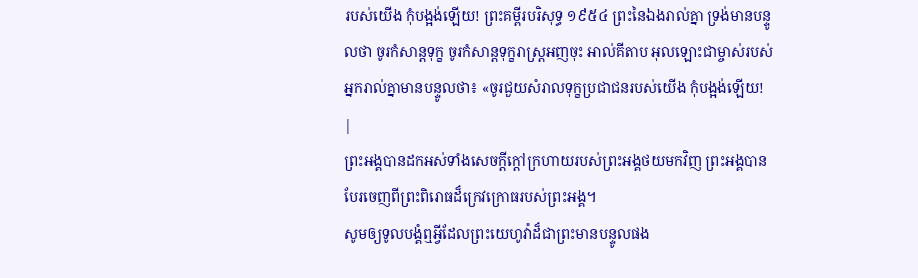របស់យើង កុំបង្អង់ឡើយ! ព្រះគម្ពីរបរិសុទ្ធ ១៩៥៤ ព្រះនៃឯងរាល់គ្នា ទ្រង់មានបន្ទូលថា ចូរកំសាន្តទុក្ខ ចូរកំសាន្តទុក្ខរាស្ត្រអញចុះ អាល់គីតាប អុលឡោះជាម្ចាស់របស់អ្នករាល់គ្នាមានបន្ទូលថា៖ «ចូរជួយសំរាលទុក្ខប្រជាជនរបស់យើង កុំបង្អង់ឡើយ! |
ព្រះអង្គបានដកអស់ទាំងសេចក្ដីក្ដៅក្រហាយរបស់ព្រះអង្គថយមកវិញ ព្រះអង្គបានបែរចេញពីព្រះពិរោធដ៏ក្រេវក្រោធរបស់ព្រះអង្គ។
សូមឲ្យទូលបង្គំឮអ្វីដែលព្រះយេហូវ៉ាដ៏ជាព្រះមានបន្ទូលផង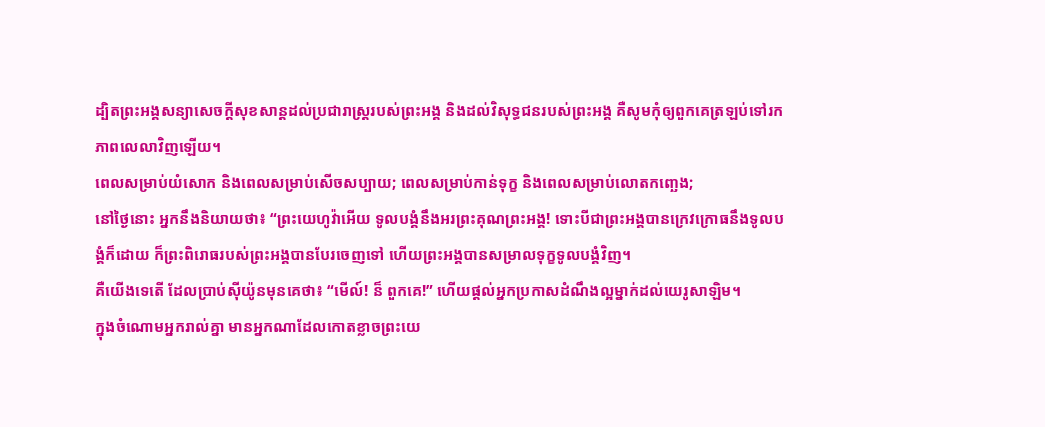ដ្បិតព្រះអង្គសន្យាសេចក្ដីសុខសាន្តដល់ប្រជារាស្ត្ររបស់ព្រះអង្គ និងដល់វិសុទ្ធជនរបស់ព្រះអង្គ គឺសូមកុំឲ្យពួកគេត្រឡប់ទៅរកភាពលេលាវិញឡើយ។
ពេលសម្រាប់យំសោក និងពេលសម្រាប់សើចសប្បាយ; ពេលសម្រាប់កាន់ទុក្ខ និងពេលសម្រាប់លោតកញ្ឆេង;
នៅថ្ងៃនោះ អ្នកនឹងនិយាយថា៖ “ព្រះយេហូវ៉ាអើយ ទូលបង្គំនឹងអរព្រះគុណព្រះអង្គ! ទោះបីជាព្រះអង្គបានក្រេវក្រោធនឹងទូលបង្គំក៏ដោយ ក៏ព្រះពិរោធរបស់ព្រះអង្គបានបែរចេញទៅ ហើយព្រះអង្គបានសម្រាលទុក្ខទូលបង្គំវិញ។
គឺយើងទេតើ ដែលប្រាប់ស៊ីយ៉ូនមុនគេថា៖ “មើល៍! ន៏ ពួកគេ!” ហើយផ្ដល់អ្នកប្រកាសដំណឹងល្អម្នាក់ដល់យេរូសាឡិម។
ក្នុងចំណោមអ្នករាល់គ្នា មានអ្នកណាដែលកោតខ្លាចព្រះយេ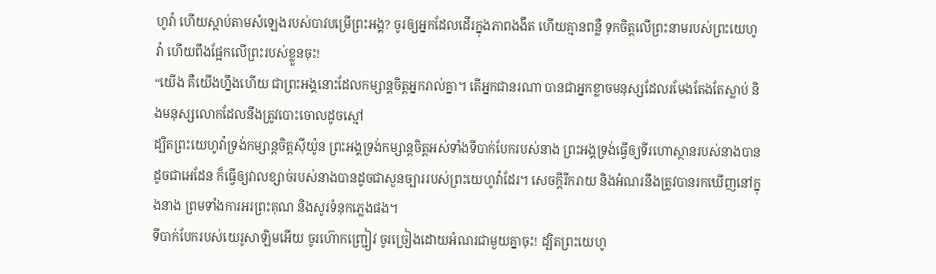ហូវ៉ា ហើយស្ដាប់តាមសំឡេងរបស់បាវបម្រើព្រះអង្គ? ចូរឲ្យអ្នកដែលដើរក្នុងភាពងងឹត ហើយគ្មានពន្លឺ ទុកចិត្តលើព្រះនាមរបស់ព្រះយេហូវ៉ា ហើយពឹងផ្អែកលើព្រះរបស់ខ្លួនចុះ!
“យើង គឺយើងហ្នឹងហើយ ជាព្រះអង្គនោះដែលកម្សាន្តចិត្តអ្នករាល់គ្នា។ តើអ្នកជានរណា បានជាអ្នកខ្លាចមនុស្សដែលរមែងតែងតែស្លាប់ និងមនុស្សលោកដែលនឹងត្រូវបោះចោលដូចស្មៅ
ដ្បិតព្រះយេហូវ៉ាទ្រង់កម្សាន្តចិត្តស៊ីយ៉ូន ព្រះអង្គទ្រង់កម្សាន្តចិត្តអស់ទាំងទីបាក់បែករបស់នាង ព្រះអង្គទ្រង់ធ្វើឲ្យទីរហោស្ថានរបស់នាងបានដូចជាអេដែន ក៏ធ្វើឲ្យវាលខ្សាច់របស់នាងបានដូចជាសួនច្បាររបស់ព្រះយេហូវ៉ាដែរ។ សេចក្ដីរីករាយ និងអំណរនឹងត្រូវបានរកឃើញនៅក្នុងនាង ព្រមទាំងការអរព្រះគុណ និងសូរទំនុកភ្លេងផង។
ទីបាក់បែករបស់យេរូសាឡិមអើយ ចូរហ៊ោកញ្ជ្រៀវ ចូរច្រៀងដោយអំណរជាមួយគ្នាចុះ! ដ្បិតព្រះយេហូ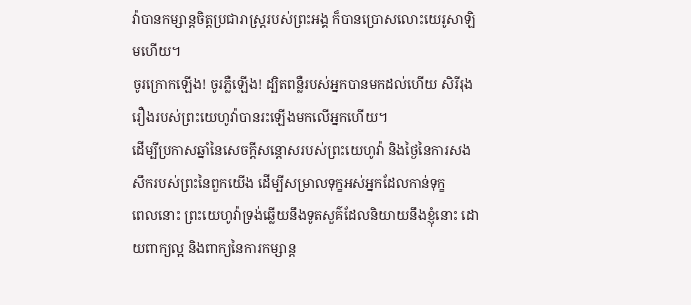វ៉ាបានកម្សាន្តចិត្តប្រជារាស្ត្ររបស់ព្រះអង្គ ក៏បានប្រោសលោះយេរូសាឡិមហើយ។
ចូរក្រោកឡើង! ចូរភ្លឺឡើង! ដ្បិតពន្លឺរបស់អ្នកបានមកដល់ហើយ សិរីរុងរឿងរបស់ព្រះយេហូវ៉ាបានរះឡើងមកលើអ្នកហើយ។
ដើម្បីប្រកាសឆ្នាំនៃសេចក្ដីសន្ដោសរបស់ព្រះយេហូវ៉ា និងថ្ងៃនៃការសងសឹករបស់ព្រះនៃពួកយើង ដើម្បីសម្រាលទុក្ខអស់អ្នកដែលកាន់ទុក្ខ
ពេលនោះ ព្រះយេហូវ៉ាទ្រង់ឆ្លើយនឹងទូតសួគ៌ដែលនិយាយនឹងខ្ញុំនោះ ដោយពាក្យល្អ និងពាក្យនៃការកម្សាន្ត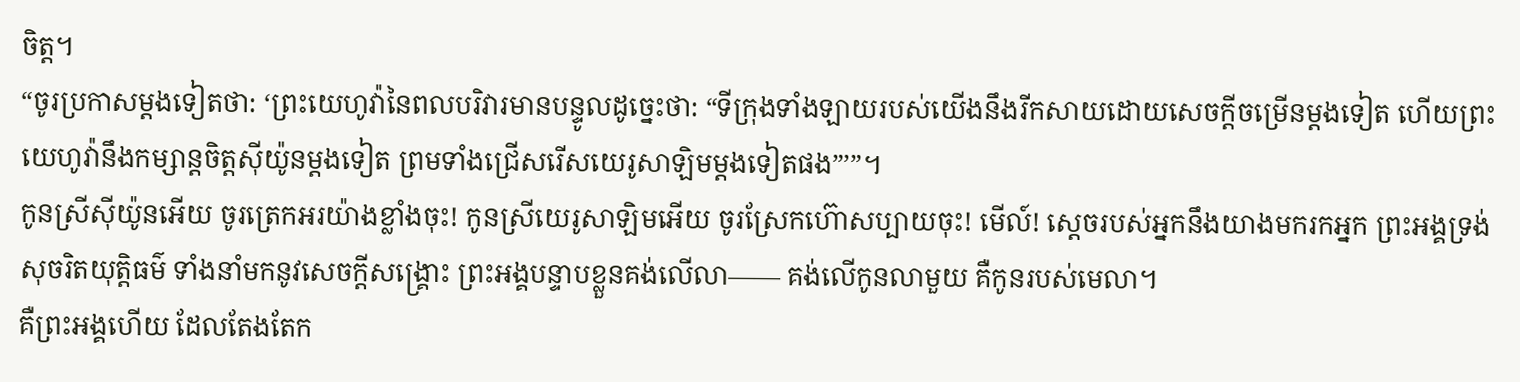ចិត្ត។
“ចូរប្រកាសម្ដងទៀតថា: ‘ព្រះយេហូវ៉ានៃពលបរិវារមានបន្ទូលដូច្នេះថា: “ទីក្រុងទាំងឡាយរបស់យើងនឹងរីកសាយដោយសេចក្ដីចម្រើនម្ដងទៀត ហើយព្រះយេហូវ៉ានឹងកម្សាន្តចិត្តស៊ីយ៉ូនម្ដងទៀត ព្រមទាំងជ្រើសរើសយេរូសាឡិមម្ដងទៀតផង”’”។
កូនស្រីស៊ីយ៉ូនអើយ ចូរត្រេកអរយ៉ាងខ្លាំងចុះ! កូនស្រីយេរូសាឡិមអើយ ចូរស្រែកហ៊ោសប្បាយចុះ! មើល៍! ស្ដេចរបស់អ្នកនឹងយាងមករកអ្នក ព្រះអង្គទ្រង់សុចរិតយុត្តិធម៌ ទាំងនាំមកនូវសេចក្ដីសង្គ្រោះ ព្រះអង្គបន្ទាបខ្លួនគង់លើលា—— គង់លើកូនលាមួយ គឺកូនរបស់មេលា។
គឺព្រះអង្គហើយ ដែលតែងតែក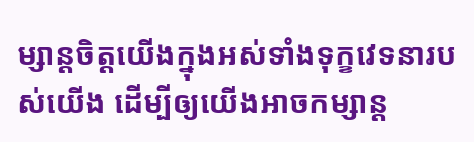ម្សាន្តចិត្តយើងក្នុងអស់ទាំងទុក្ខវេទនារបស់យើង ដើម្បីឲ្យយើងអាចកម្សាន្ត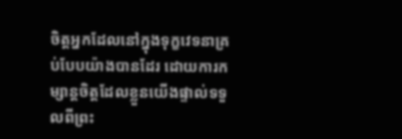ចិត្តអ្នកដែលនៅក្នុងទុក្ខវេទនាគ្រប់បែបយ៉ាងបានដែរ ដោយការកម្សាន្តចិត្តដែលខ្លួនយើងផ្ទាល់ទទួលពីព្រះ